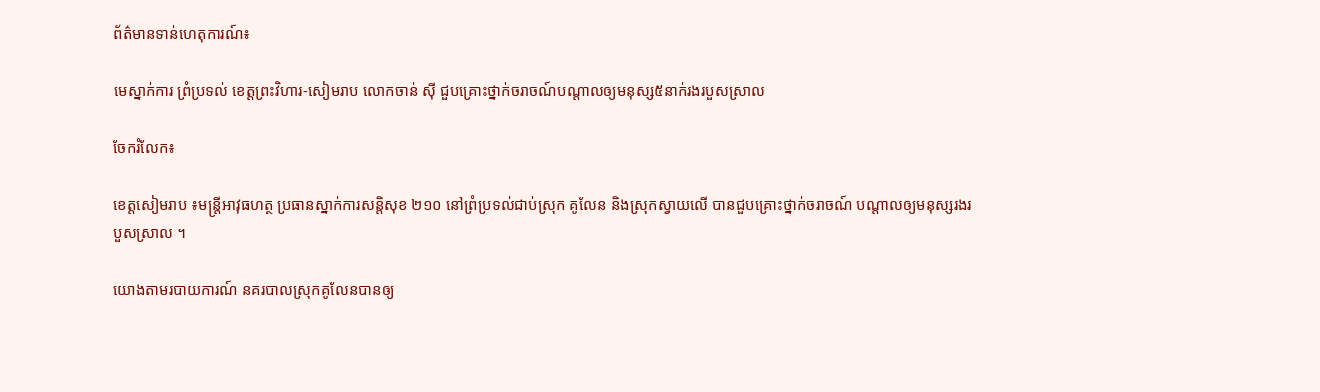ព័ត៌មានទាន់ហេតុការណ៍៖

មេស្នាក់ការ ព្រំប្រទល់ ខេត្តព្រះវិហារ-សៀមរាប លោកចាន់ ស៊ី ជួបគ្រោះថ្នាក់ចរាចណ៍បណ្ដាលឲ្យមនុស្ស៥នាក់រងរបួសស្រាល

ចែករំលែក៖

ខេត្តសៀមរាប ៖មន្រ្ដីអាវុធហត្ថ ប្រធានស្នាក់ការសន្តិសុខ ២១០ នៅព្រំប្រទល់ជាប់ស្រុក គូលែន និងស្រុកស្វាយលើ បានជួបគ្រោះថ្នាក់ចរាចណ៍ បណ្ដាលឲ្យមនុស្សរងរបួសស្រាល ។

យោងតាមរបាយការណ៍ នគរបាលស្រុកគូលែនបានឲ្យ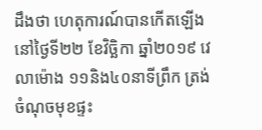ដឹងថា ហេតុការណ៍បានកើតឡើង នៅថ្ងៃទី២២ ខែវិច្ឆិកា ឆ្នាំ២០១៩ វេលាម៉ោង ១១និង៤០នាទីព្រឹក ត្រង់ចំណុចមុខផ្ទះ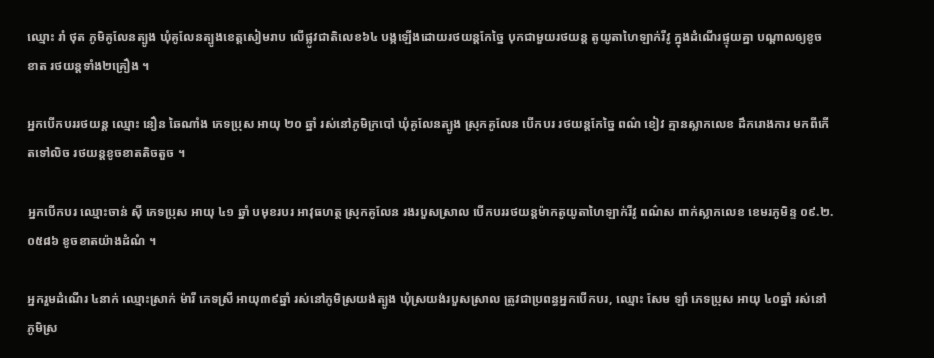ឈ្មោះ រាំ ថុត ភូមិគូលែនត្បូង ឃុំគូលែនត្បូងខេត្តសៀមរាប លើផ្លូវជាតិលេខ៦៤ បង្កឡើងដោយរថយន្តកែច្នៃ បុកជាមួយរថយន្ត តូយូតាហៃឡាក់រីវូ ក្នុងដំណើរផ្ទុយគ្នា បណ្តាលឲ្យខូចខាត រថយន្តទាំង២គ្រឿង ។

អ្នកបើកបររថយន្ត ឈ្មោះ នឿន ឆៃណាំង ភេទប្រុស អាយុ ២០ ឆ្នាំ រស់នៅភូមិក្របៅ ឃុំគូលែនត្បូង ស្រុកគូលែន បើកបរ រថយន្តកែច្នៃ ពណ៌ ខៀវ គ្មានស្លាកលេខ ដឹករោងការ មកពីកើតទៅលិច រថយន្ដខូចខាតតិចតួច ។

អ្នកបើកបរ ឈ្មោះចាន់ ស៊ី ភេទប្រុស អាយុ ៤១ ឆ្នាំ បមុខរបរ អាវុធហត្ថ ស្រុកគូលែន រងរបួសស្រាល បើកបររថយន្តម៉ាកតូយូតាហៃឡាក់រីវូ ពណ៌ស ពាក់ស្លាកលេខ ខេមរភូមិន្ទ ០៩.២.០៥៨៦ ខូចខាតយ៉ាងដំណំ ។

អ្នករួមដំណើរ ៤នាក់ ឈ្មោះស្រាក់ ម៉ារី ភេទស្រី អាយុ៣៩ឆ្នាំ រស់នៅភូមិស្រយង់ត្បូង ឃុំស្រយង់របួសស្រាល ត្រូវជាប្រពន្ធអ្នកបើកបរ, ឈ្មោះ សែម ឡាំ ភេទប្រុស អាយុ ៤០ឆ្នាំ រស់នៅភូមិស្រ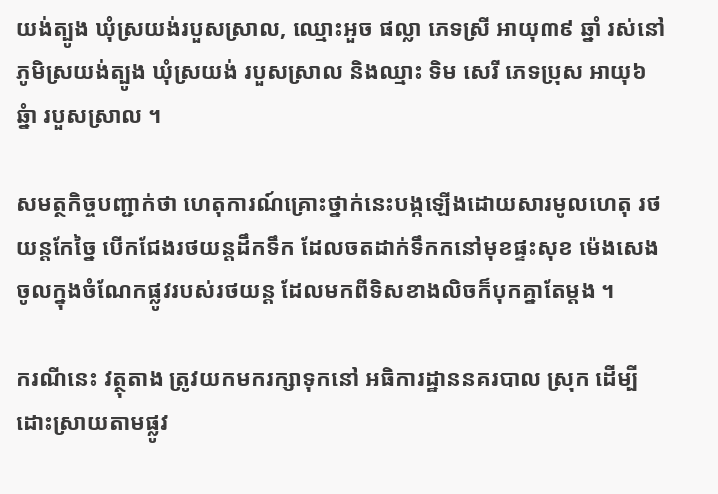យង់ត្បូង ឃុំស្រយង់របួសស្រាល, ឈ្មោះអួច ផល្លា ភេទស្រី អាយុ៣៩ ឆ្នាំ រស់នៅភូមិស្រយង់ត្បូង ឃុំស្រយង់ របួសស្រាល និងឈ្មាះ ទិម សេរី ភេទប្រុស អាយុ៦ឆ្នំា របួសស្រាល ។

សមត្ថកិច្ចបញ្ជាក់ថា ហេតុការណ៍គ្រោះថ្នាក់នេះបង្កឡើងដោយសារមូលហេតុ រថយន្តកែច្នៃ បើកជែងរថយន្តដឹកទឹក ដែលចតដាក់ទឹកកនៅមុខផ្ទះសុខ ម៉េងសេង ចូលក្នុងចំណែកផ្លូវរបស់រថយន្ត ដែលមកពីទិសខាងលិចក៏បុកគ្នាតែម្តង ។

ករណីនេះ វត្ថុតាង ត្រូវយកមករក្សាទុកនៅ អធិការដ្ឋាននគរបាល ស្រុក ដើម្បីដោះស្រាយតាមផ្លូវ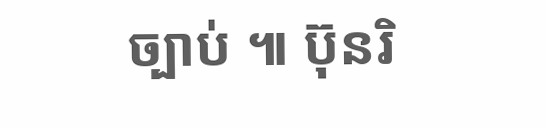ច្បាប់ ៕ ប៊ុនរិ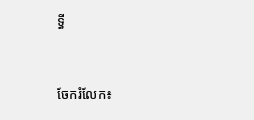ទ្ធី


ចែករំលែក៖